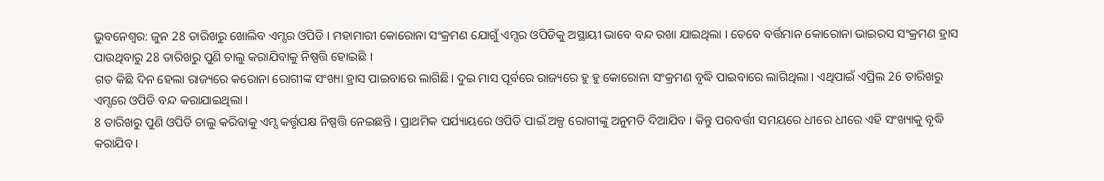ଭୁବନେଶ୍ବର: ଜୁନ 28 ତାରିଖରୁ ଖୋଲିବ ଏମ୍ସର ଓପିଡି । ମହାମାରୀ କୋରୋନା ସଂକ୍ରମଣ ଯୋଗୁଁ ଏମ୍ସର ଓପିଡିକୁ ଅସ୍ଥାୟୀ ଭାବେ ବନ୍ଦ ରଖା ଯାଇଥିଲା । ତେବେ ବର୍ତ୍ତମାନ କୋରୋନା ଭାଇରସ ସଂକ୍ରମଣ ହ୍ରାସ ପାଉଥିବାରୁ 28 ତାରିଖରୁ ପୁଣି ଚାଲୁ କରାଯିବାକୁ ନିଷ୍ପତ୍ତି ହୋଇଛି ।
ଗତ କିଛି ଦିନ ହେଲା ରାଜ୍ୟରେ କରୋନା ରୋଗୀଙ୍କ ସଂଖ୍ୟା ହ୍ରାସ ପାଇବାରେ ଲାଗିଛି। ଦୁଇ ମାସ ପୂର୍ବରେ ରାଜ୍ୟରେ ହୁ ହୁ କୋରୋନା ସଂକ୍ରମଣ ବୃଦ୍ଧି ପାଇବାରେ ଲାଗିଥିଲା । ଏଥିପାଇଁ ଏପ୍ରିଲ 26 ତାରିଖରୁ ଏମ୍ସରେ ଓପିଡି ବନ୍ଦ କରାଯାଇଥିଲା ।
8 ତାରିଖରୁ ପୁଣି ଓପିଡି ଚାଲୁ କରିବାକୁ ଏମ୍ସ କର୍ତ୍ତୃପକ୍ଷ ନିଷ୍ପତ୍ତି ନେଇଛନ୍ତି । ପ୍ରାଥମିକ ପର୍ଯ୍ୟାୟରେ ଓପିଡି ପାଇଁ ଅଳ୍ପ ରୋଗୀଙ୍କୁ ଅନୁମତି ଦିଆଯିବ । କିନ୍ତୁ ପରବର୍ତ୍ତୀ ସମୟରେ ଧୀରେ ଧୀରେ ଏହି ସଂଖ୍ୟାକୁ ବୃଦ୍ଧି କରାଯିବ ।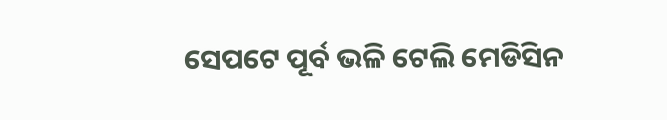ସେପଟେ ପୂର୍ବ ଭଳି ଟେଲି ମେଡିସିନ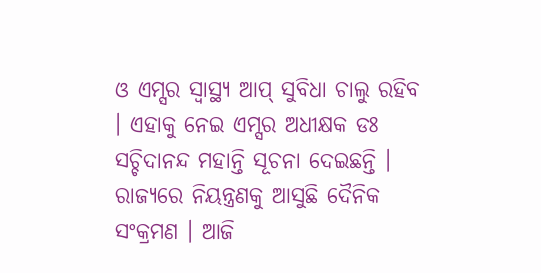ଓ ଏମ୍ସର ସ୍ୱାସ୍ଥ୍ୟ ଆପ୍ ସୁବିଧା ଚାଲୁ ରହିବ । ଏହାକୁ ନେଇ ଏମ୍ସର ଅଧୀକ୍ଷକ ଡଃ ସଚ୍ଚିଦାନନ୍ଦ ମହାନ୍ତି ସୂଚନା ଦେଇଛନ୍ତି । ରାଜ୍ୟରେ ନିୟନ୍ତ୍ରଣକୁ ଆସୁଛି ଦୈନିକ ସଂକ୍ରମଣ । ଆଜି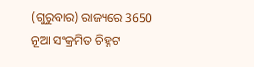(ଗୁରୁବାର) ରାଜ୍ୟରେ 3650 ନୂଆ ସଂକ୍ରମିତ ଚିହ୍ନଟ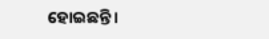ହୋଇଛନ୍ତି ।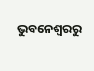ଭୁବନେଶ୍ବରରୁ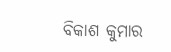ବିକାଶ କୁମାର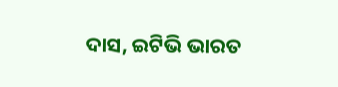ଦାସ, ଇଟିଭି ଭାରତ